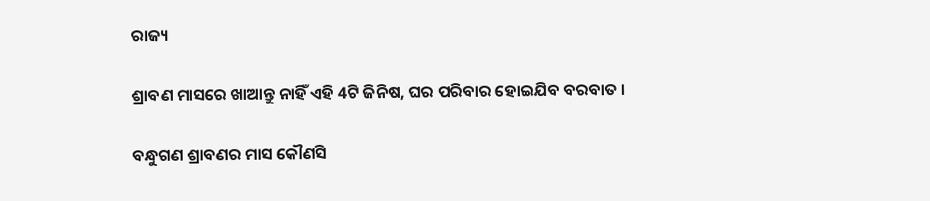ରାଜ୍ୟ

ଶ୍ରାବଣ ମାସରେ ଖାଆନ୍ତୁ ନାହିଁ ଏହି 4ଟି ଜିନିଷ, ଘର ପରିବାର ହୋଇଯିବ ବରବାତ ।

ବନ୍ଧୁଗଣ ଶ୍ରାବଣର ମାସ କୌଣସି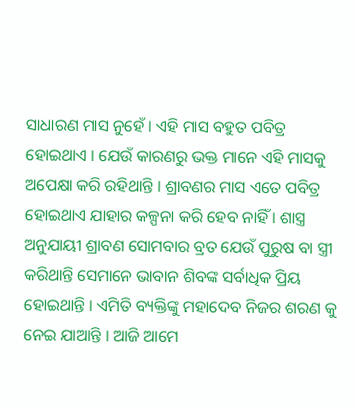ସାଧାରଣ ମାସ ନୁହେଁ । ଏହି ମାସ ବହୁତ ପବିତ୍ର ହୋଇଥାଏ । ଯେଉଁ କାରଣରୁ ଭକ୍ତ ମାନେ ଏହି ମାସକୁ ଅପେକ୍ଷା କରି ରହିଥାନ୍ତି । ଶ୍ରାବଣର ମାସ ଏତେ ପବିତ୍ର ହୋଇଥାଏ ଯାହାର କଳ୍ପନା କରି ହେବ ନାହିଁ । ଶାସ୍ତ୍ର ଅନୁଯାୟୀ ଶ୍ରାବଣ ସୋମବାର ବ୍ରତ ଯେଉଁ ପୁରୁଷ ବା ସ୍ତ୍ରୀ କରିଥାନ୍ତି ସେମାନେ ଭାବାନ ଶିବଙ୍କ ସର୍ବାଧିକ ପ୍ରିୟ ହୋଇଥାନ୍ତି । ଏମିତି ବ୍ୟକ୍ତିଙ୍କୁ ମହାଦେବ ନିଜର ଶରଣ କୁ ନେଇ ଯାଆନ୍ତି । ଆଜି ଆମେ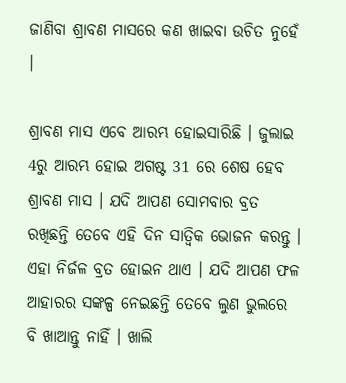ଜାଣିବା ଶ୍ରାବଣ ମାସରେ କଣ ଖାଇବା ଉଚିତ ନୁହେଁ ।

ଶ୍ରାବଣ ମାସ ଏବେ ଆରମ୍ଭ ହୋଇସାରିଛି । ଜୁଲାଇ 4ରୁ ଆରମ୍ଭ ହୋଇ ଅଗଷ୍ଟ 31 ରେ ଶେଷ ହେବ ଶ୍ରାବଣ ମାସ । ଯଦି ଆପଣ ସୋମବାର ବ୍ରତ ରଖିଛନ୍ତି ତେବେ ଏହି ଦିନ ସାତ୍ଵିକ ଭୋଜନ କରନ୍ତୁ । ଏହା ନିର୍ଜଳ ବ୍ରତ ହୋଇନ ଥାଏ । ଯଦି ଆପଣ ଫଳ ଆହାରର ସଙ୍କଳ୍ପ ନେଇଛନ୍ତି ତେବେ ଲୁଣ ଭୁଲରେ ବି ଖାଆନ୍ତୁ ନାହିଁ । ଖାଲି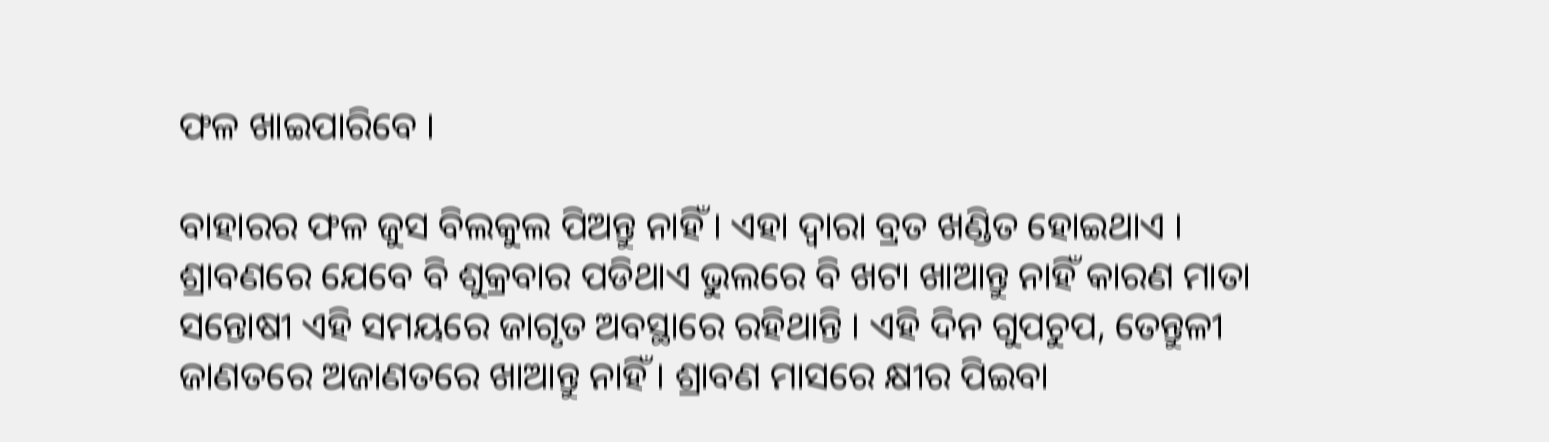ଫଳ ଖାଇପାରିବେ ।

ବାହାରର ଫଳ ଜୁସ ବିଲକୁଲ ପିଅନ୍ତୁ ନାହିଁ । ଏହା ଦ୍ଵାରା ବ୍ରତ ଖଣ୍ଡିତ ହୋଇଥାଏ । ଶ୍ରାବଣରେ ଯେବେ ବି ଶୁକ୍ରବାର ପଡିଥାଏ ଭୁଲରେ ବି ଖଟା ଖାଆନ୍ତୁ ନାହିଁ କାରଣ ମାତା ସନ୍ତୋଷୀ ଏହି ସମୟରେ ଜାଗୃତ ଅବସ୍ଥାରେ ରହିଥାନ୍ତି । ଏହି ଦିନ ଗୁପଚୁପ, ତେନ୍ତୁଳୀ ଜାଣତରେ ଅଜାଣତରେ ଖାଆନ୍ତୁ ନାହିଁ । ଶ୍ରାବଣ ମାସରେ କ୍ଷୀର ପିଇବା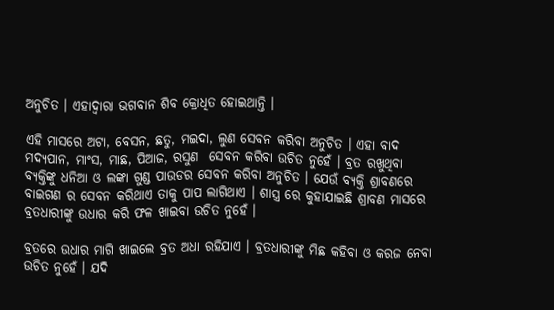ଅନୁଚିତ । ଏହାଦ୍ବାରା ଭଗବାନ ଶିବ କ୍ରୋଧିତ ହୋଇଥାନ୍ତି ।

ଏହି ମାସରେ ଅଟା, ବେସନ, ଛତୁ, ମଇଦା, ଲୁଣ ସେବନ କରିବା ଅନୁଚିତ । ଏହା ବାଦ ମଦ୍ୟପାନ, ମାଂସ, ମାଛ, ପିଆଜ, ରସୁଣ  ସେବନ କରିବା ଉଚିତ ନୁହେଁ । ବ୍ରତ ରଖୁଥିବା ବ୍ୟକ୍ତିଙ୍କୁ ଧନିଆ ଓ ଲଙ୍କା ଗୁଣ୍ଡ ପାଉଡର ସେବନ କରିବା ଅନୁଚିତ । ଯେଉଁ ବ୍ୟକ୍ତି ଶ୍ରାବଣରେ ବାଇଗଣ ର ସେବନ କରିଥାଏ ତାକୁ ପାପ ଲାଗିଥାଏ । ଶାସ୍ତ୍ର ରେ କୁହାଯାଇଛି ଶ୍ରାବଣ ମାସରେ ବ୍ରତଧାରୀଙ୍କୁ ଉଧାର କରି ଫଳ ଖାଇବା ଉଚିତ ନୁହେଁ ।

ବ୍ରତରେ ଉଧାର ମାଗି ଖାଇଲେ ବ୍ରତ ଅଧା ରହିଯାଏ । ବ୍ରତଧାରୀଙ୍କୁ ମିଛ କହିବା ଓ କରଜ ନେବା ଉଚିତ ନୁହେଁ । ଯଦି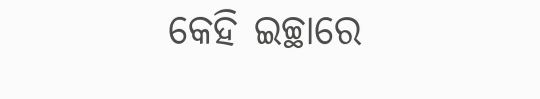କେହି ଇଚ୍ଛାରେ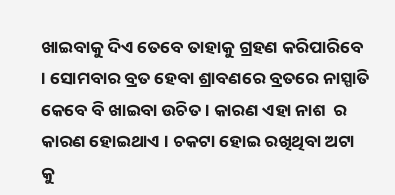ଖାଇବାକୁ ଦିଏ ତେବେ ତାହାକୁ ଗ୍ରହଣ କରିପାରିବେ । ସୋମବାର ବ୍ରତ ହେବା ଶ୍ରାବଣରେ ବ୍ରତରେ ନାସ୍ପାତି କେବେ ବି ଖାଇବା ଉଚିତ । କାରଣ ଏହା ନାଶ  ର କାରଣ ହୋଇଥାଏ । ଚକଟା ହୋଇ ରଖିଥିବା ଅଟା କୁ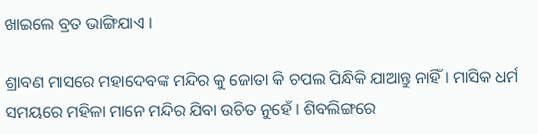ଖାଇଲେ ବ୍ରତ ଭାଙ୍ଗିଯାଏ ।

ଶ୍ରାବଣ ମାସରେ ମହାଦେବଙ୍କ ମନ୍ଦିର କୁ ଜୋତା କି ଚପଲ ପିନ୍ଧିକି ଯାଆନ୍ତୁ ନାହିଁ । ମାସିକ ଧର୍ମ ସମୟରେ ମହିଳା ମାନେ ମନ୍ଦିର ଯିବା ଉଚିତ ନୁହେଁ । ଶିବଲିଙ୍ଗରେ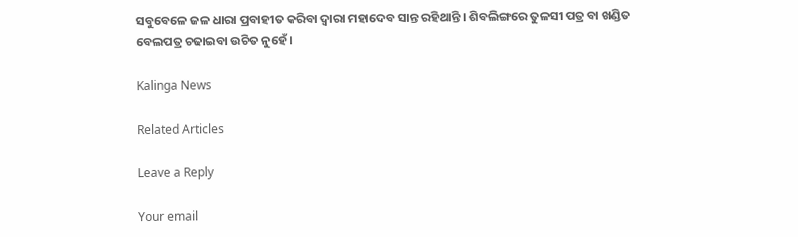ସବୁବେଳେ ଜଳ ଧାରା ପ୍ରବାହୀତ କରିବା ଦ୍ଵାରା ମହାଦେବ ସାନ୍ତ ରହିଥାନ୍ତି । ଶିବଲିଙ୍ଗରେ ତୁଳସୀ ପତ୍ର ବା ଖଣ୍ଡିତ ବେଲପତ୍ର ଚଢାଇବା ଉଚିତ ନୁହେଁ ।

Kalinga News

Related Articles

Leave a Reply

Your email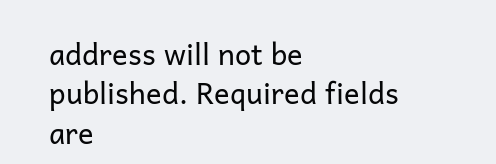address will not be published. Required fields are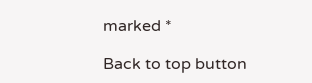marked *

Back to top button